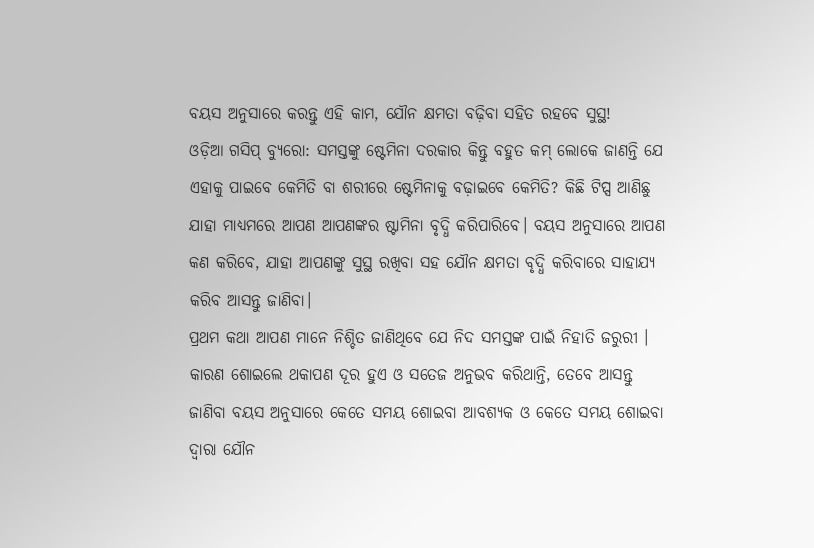ବୟସ ଅନୁସାରେ କରନ୍ତୁ ଏହି କାମ, ଯୌନ କ୍ଷମତା ବଢ଼ିବା ସହିତ ରହବେ ସୁସ୍ଥ!
ଓଡ଼ିଆ ଗସିପ୍ ବ୍ୟୁରୋ: ସମସ୍ତଙ୍କୁ ଷ୍ଟେମିନା ଦରକାର କିନ୍ତୁ ବହୁତ କମ୍ ଲୋକେ ଜାଣନ୍ତି ଯେ ଏହାକୁ ପାଇବେ କେମିତି ବା ଶରୀରେ ଷ୍ଟେମିନାକୁ ବଢ଼ାଇବେ କେମିତି? କିଛି ଟିପ୍ସ ଆଣିଛୁ ଯାହା ମାଧ୍ୟମରେ ଆପଣ ଆପଣଙ୍କର ଷ୍ଟାମିନା ବୃଦ୍ଧି କରିପାରିବେ। ବୟସ ଅନୁସାରେ ଆପଣ କଣ କରିବେ, ଯାହା ଆପଣଙ୍କୁ ସୁସ୍ଥ ରଖିବା ସହ ଯୌନ କ୍ଷମତା ବୃଦ୍ଧି କରିବାରେ ସାହାଯ୍ୟ କରିବ ଆସନ୍ତୁ ଜାଣିବା।
ପ୍ରଥମ କଥା ଆପଣ ମାନେ ନିଶ୍ଚିତ ଜାଣିଥିବେ ଯେ ନିଦ ସମସ୍ତଙ୍କ ପାଇଁ ନିହାତି ଜରୁରୀ । କାରଣ ଶୋଇଲେ ଥକାପଣ ଦୂର ହୁଏ ଓ ସତେଜ ଅନୁଭବ କରିଥାନ୍ତି, ତେବେ ଆସନ୍ତୁ ଜାଣିବା ବୟସ ଅନୁସାରେ କେତେ ସମୟ ଶୋଇବା ଆବଶ୍ୟକ ଓ କେତେ ସମୟ ଶୋଇବା ଦ୍ୱାରା ଯୌନ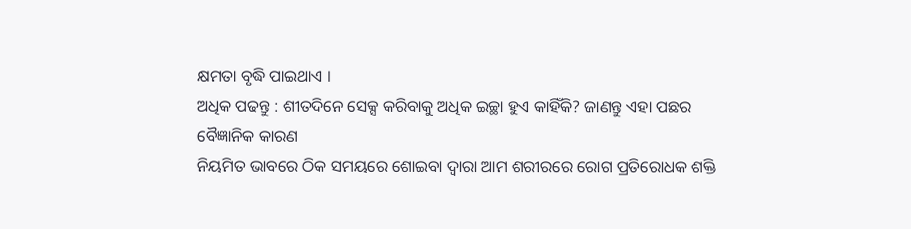କ୍ଷମତା ବୃଦ୍ଧି ପାଇଥାଏ ।
ଅଧିକ ପଢନ୍ତୁ : ଶୀତଦିନେ ସେକ୍ସ କରିବାକୁ ଅଧିକ ଇଚ୍ଛା ହୁଏ କାହିଁକି? ଜାଣନ୍ତୁ ଏହା ପଛର ବୈଜ୍ଞାନିକ କାରଣ
ନିୟମିତ ଭାବରେ ଠିକ ସମୟରେ ଶୋଇବା ଦ୍ବାରା ଆମ ଶରୀରରେ ରୋଗ ପ୍ରତିରୋଧକ ଶକ୍ତି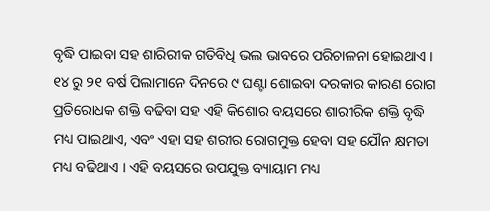ବୃଦ୍ଧି ପାଇବା ସହ ଶାରିରୀକ ଗତିବିଧି ଭଲ ଭାବରେ ପରିଚାଳନା ହୋଇଥାଏ ।
୧୪ ରୁ ୨୧ ବର୍ଷ ପିଲାମାନେ ଦିନରେ ୯ ଘଣ୍ଟା ଶୋଇବା ଦରକାର କାରଣ ରୋଗ ପ୍ରତିରୋଧକ ଶକ୍ତି ବଢିବା ସହ ଏହି କିଶୋର ବୟସରେ ଶାରୀରିକ ଶକ୍ତି ବୃଦ୍ଧି ମଧ୍ୟ ପାଇଥାଏ, ଏବଂ ଏହା ସହ ଶରୀର ରୋଗମୁକ୍ତ ହେବା ସହ ଯୌନ କ୍ଷମତା ମଧ୍ୟ ବଢିଥାଏ । ଏହି ବୟସରେ ଉପଯୁକ୍ତ ବ୍ୟାୟାମ ମଧ୍ୟ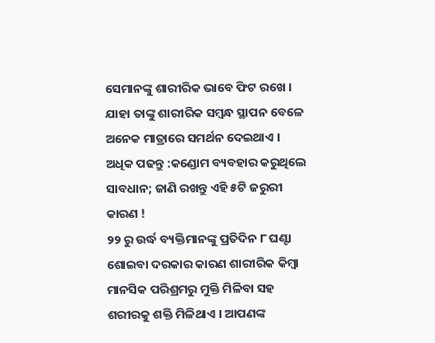ସେମାନଙ୍କୁ ଶାରୀରିକ ଭାବେ ଫିଟ ରଖେ । ଯାହା ତାଙ୍କୁ ଶାରୀରିକ ସମ୍ୱନ୍ଧ ସ୍ଥାପନ ବେଳେ ଅନେକ ମାତ୍ରାରେ ସମର୍ଥନ ଦେଇଥାଏ ।
ଅଧିକ ପଢନ୍ତୁ :କଣ୍ଡୋମ ବ୍ୟବହାର କରୁଥିଲେ ସାବଧାନ; ଜାଣି ରଖନ୍ତୁ ଏହି ୫ଟି ଜରୁରୀ କାରଣ !
୨୨ ରୁ ଉର୍ଦ୍ଧ ବ୍ୟକ୍ତିମାନଙ୍କୁ ପ୍ରତିଦିନ ୮ ଘଣ୍ଟା ଶୋଇବା ଦରକାର କାରଣ ଶାରୀରିକ କିମ୍ବା ମାନସିକ ପରିଶ୍ରମରୁ ମୁକ୍ତି ମିଳିବା ସହ ଶରୀରକୁ ଶକ୍ତି ମିଳିଥାଏ । ଆପଣଙ୍କ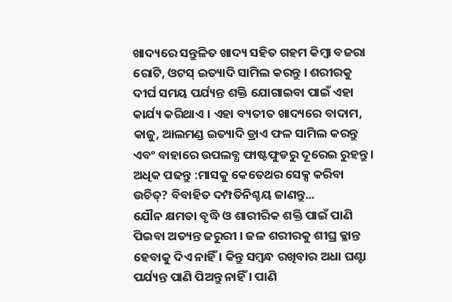ଖାଦ୍ୟରେ ସନ୍ତୁଳିତ ଖାଦ୍ୟ ସହିତ ଗହମ କିମ୍ବା ବଜରା ରୋଟି, ଓଟସ୍ ଇତ୍ୟାଦି ସାମିଲ କରନ୍ତୁ । ଶରୀରକୁ ଦୀର୍ଘ ସମୟ ପର୍ଯ୍ୟନ୍ତ ଶକ୍ତି ଯୋଗାଇବା ପାଇଁ ଏହା କାର୍ଯ୍ୟ କରିଥାଏ । ଏହା ବ୍ୟତୀତ ଖାଦ୍ୟରେ ବାଦାମ, କାଜୁ, ଆଲମଣ୍ଡ ଇତ୍ୟାଦି ଡ୍ରାଏ ଫଳ ସାମିଲ କରନ୍ତୁ ଏବଂ ବାହାରେ ଉପଲବ୍ଧ ଫାଷ୍ଟଫୁଡରୁ ଦୂରେଇ ରୁହନ୍ତୁ ।
ଅଧିକ ପଢନ୍ତୁ :ମାସକୁ କେତେଥର ସେକ୍ସ କରିବା ଉଚିତ୍? ବିବାହିତ ଦମ୍ପତିନିଶ୍ଚୟ ଜାଣନ୍ତୁ...
ଯୌନ କ୍ଷମତା ବୃଦ୍ଧି ଓ ଶାରୀରିକ ଶକ୍ତି ପାଇଁ ପାଣି ପିଇବା ଅତ୍ୟନ୍ତ ଜରୁରୀ । ଜଳ ଶରୀରକୁ ଶୀଘ୍ର କ୍ଳାନ୍ତ ହେବାକୁ ଦିଏ ନାହିଁ । କିନ୍ତୁ ସମ୍ବନ୍ଧ ରଖିବାର ଅଧା ଘଣ୍ଟା ପର୍ଯ୍ୟନ୍ତ ପାଣି ପିଅନ୍ତୁ ନାହିଁ । ପାଣି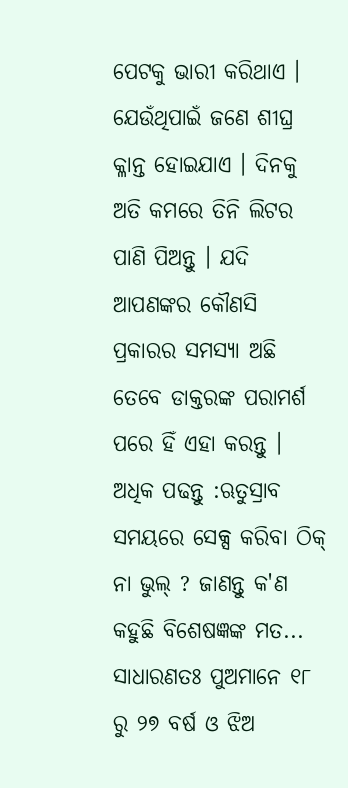ପେଟକୁ ଭାରୀ କରିଥାଏ । ଯେଉଁଥିପାଇଁ ଜଣେ ଶୀଘ୍ର କ୍ଳାନ୍ତ ହୋଇଯାଏ । ଦିନକୁ ଅତି କମରେ ତିନି ଲିଟର ପାଣି ପିଅନ୍ତୁ । ଯଦି ଆପଣଙ୍କର କୌଣସି ପ୍ରକାରର ସମସ୍ୟା ଅଛି ତେବେ ଡାକ୍ତରଙ୍କ ପରାମର୍ଶ ପରେ ହିଁ ଏହା କରନ୍ତୁ ।
ଅଧିକ ପଢନ୍ତୁ :ଋତୁସ୍ରାବ ସମୟରେ ସେକ୍ସ କରିବା ଠିକ୍ ନା ଭୁଲ୍ ? ଜାଣନ୍ତୁ କ'ଣ କହୁଛି ବିଶେଷଜ୍ଞଙ୍କ ମତ...
ସାଧାରଣତଃ ପୁଅମାନେ ୧୮ ରୁ ୨୭ ବର୍ଷ ଓ ଝିଅ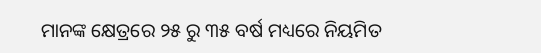ମାନଙ୍କ କ୍ଷେତ୍ରରେ ୨୫ ରୁ ୩୫ ବର୍ଷ ମଧ୍ୟରେ ନିୟମିତ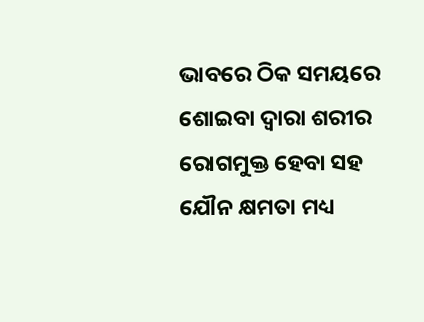ଭାବରେ ଠିକ ସମୟରେ ଶୋଇବା ଦ୍ବାରା ଶରୀର ରୋଗମୁକ୍ତ ହେବା ସହ ଯୌନ କ୍ଷମତା ମଧ୍ୟ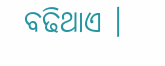ବଢିଥାଏ ।